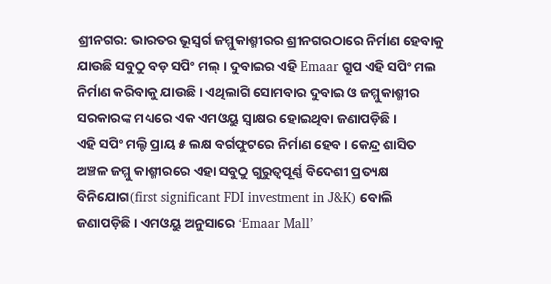ଶ୍ରୀନଗର: ଭାରତର ଭୂସ୍ବର୍ଗ ଜମ୍ମୁକାଶ୍ମୀରର ଶ୍ରୀନଗରଠାରେ ନିର୍ମାଣ ହେବାକୁ ଯାଉଛି ସବୁଠୁ ବଡ଼ ସପିଂ ମଲ୍ । ଦୁବାଇର ଏହି Emaar ଗ୍ରୁପ ଏହି ସପିଂ ମଲ ନିର୍ମାଣ କରିବାକୁ ଯାଉଛି । ଏଥିଲାଗି ସୋମବାର ଦୁବାଇ ଓ ଜମ୍ମୁକାଶ୍ମୀର ସରକାରଙ୍କ ମଧ୍ୟରେ ଏକ ଏମଓୟୁ ସ୍ବାକ୍ଷର ହୋଇଥିବା ଜଣାପଡ଼ିଛି ।
ଏହି ସପିଂ ମଲ୍ଟି ପ୍ରାୟ ୫ ଲକ୍ଷ ବର୍ଗଫୁଟରେ ନିର୍ମାଣ ହେବ । କେନ୍ଦ୍ର ଶାସିତ ଅଞ୍ଚଳ ଜମ୍ମୁ କାଶ୍ମୀରରେ ଏହା ସବୁଠୁ ଗୁରୁତ୍ବପୂର୍ଣ୍ଣ ବିଦେଶୀ ପ୍ରତ୍ୟକ୍ଷ ବିନିଯୋଗ(first significant FDI investment in J&K) ବୋଲି ଜଣାପଡ଼ିଛି । ଏମଓୟୁ ଅନୁସାରେ ‘Emaar Mall’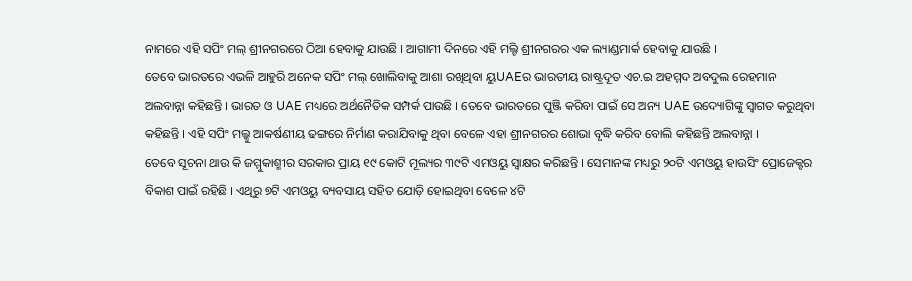ନାମରେ ଏହି ସପିଂ ମଲ୍ ଶ୍ରୀନଗରରେ ଠିଆ ହେବାକୁ ଯାଉଛି । ଆଗାମୀ ଦିନରେ ଏହି ମଲ୍ଟି ଶ୍ରୀନଗରର ଏକ ଲ୍ୟାଣ୍ଡମାର୍କ ହେବାକୁ ଯାଉଛି ।
ତେବେ ଭାରତରେ ଏଭଳି ଆହୁରି ଅନେକ ସପିଂ ମଲ୍ ଖୋଲିବାକୁ ଆଶା ରଖିଥିବା ୟୁUAEର ଭାରତୀୟ ରାଷ୍ଟ୍ରଦୂତ ଏଚ.ଇ ଅହମ୍ମଦ ଅବଦୁଲ ରେହମାନ ଅଲବାନ୍ନା କହିଛନ୍ତି । ଭାରତ ଓ UAE ମଧ୍ୟରେ ଅର୍ଥନୈତିକ ସମ୍ପର୍କ ପାଉଛି । ତେବେ ଭାରତରେ ପୁଞ୍ଜି କରିବା ପାଇଁ ସେ ଅନ୍ୟ UAE ଉଦ୍ୟୋଗିଙ୍କୁ ସ୍ବାଗତ କରୁଥିବା କହିଛନ୍ତି । ଏହି ସପିଂ ମଲ୍କୁ ଆକର୍ଷଣୀୟ ଢଙ୍ଗରେ ନିର୍ମାଣ କରାଯିବାକୁ ଥିବା ବେଳେ ଏହା ଶ୍ରୀନଗରର ଶୋଭା ବୃଦ୍ଧି କରିବ ବୋଲି କହିଛନ୍ତି ଅଲବାନ୍ନା ।
ତେବେ ସୂଚନା ଥାଉ କି ଜମ୍ମୁକାଶ୍ମୀର ସରକାର ପ୍ରାୟ ୧୯ କୋଟି ମୂଲ୍ୟର ୩୯ଟି ଏମଓୟୁ ସ୍ବାକ୍ଷର କରିଛନ୍ତି । ସେମାନଙ୍କ ମଧ୍ୟରୁ ୨୦ଟି ଏମଓୟୁ ହାଉସିଂ ପ୍ରୋଜେକ୍ଟର ବିକାଶ ପାଇଁ ରହିଛି । ଏଥିରୁ ୭ଟି ଏମଓୟୁ ବ୍ୟବସାୟ ସହିତ ଯୋଡ଼ି ହୋଇଥିବା ବେଳେ ୪ଟି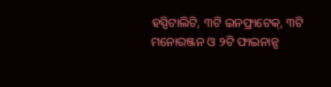ହସ୍ପିଟାଲିଟି, ୩ଟି ଇନଫ୍ରାଟେକ୍, ୩ଟି ମନୋରଞ୍ଜନ ଓ ୨ଟି ଫାଇନାନ୍ସ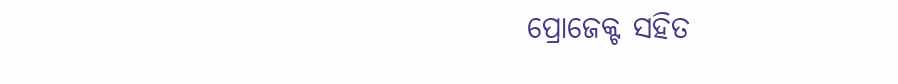ପ୍ରୋଜେକ୍ଟ ସହିତ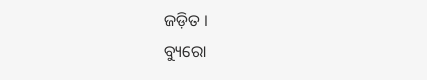ଜଡ଼ିତ ।
ବ୍ୟୁରୋ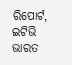ରିପୋର୍ଟ, ଇଟିଭି ଭାରତ